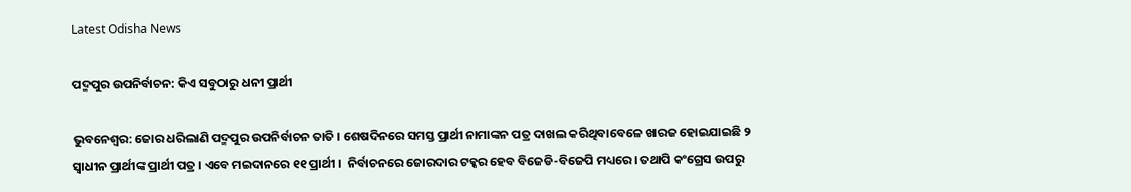Latest Odisha News

ପଦ୍ମପୁର ଉପନିର୍ବାଚନ: କିଏ ସବୁଠାରୁ ଧନୀ ପ୍ରାର୍ଥୀ

ଭୁବନେଶ୍ୱର: ଜୋର ଧରିଲାଣି ପଦ୍ମପୁର ଉପନିର୍ବାଚନ ତାତି । ଶେଷଦିନରେ ସମସ୍ତ ପ୍ରାର୍ଥୀ ନାମାଙ୍କନ ପତ୍ର ଦାଖଲ କରିଥିବାବେଳେ ଖାରଜ ହୋଇଯାଇଛି ୨ ସ୍ୱାଧୀନ ପ୍ରାର୍ଥୀଙ୍କ ପ୍ରାର୍ଥୀ ପତ୍ର । ଏବେ ମଇଦାନରେ ୧୧ ପ୍ରାର୍ଥୀ ।  ନିର୍ବାଚନରେ ଜୋରଦାର ଟକ୍କର ହେବ ବିଜେଡି-ବିଜେପି ମଧ୍ୟରେ । ତଥାପି କଂଗ୍ରେସ ଉପରୁ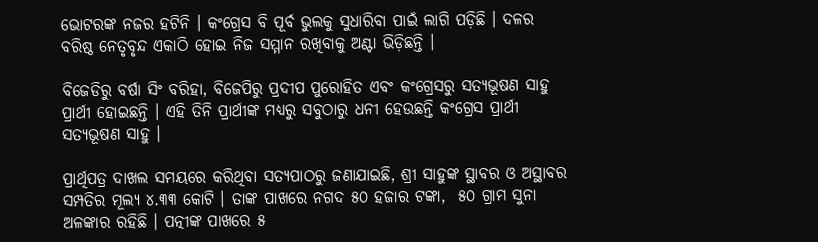ଭୋଟରଙ୍କ ନଜର ହଟିନି । କଂଗ୍ରେସ ବି ପୂର୍ବ ଭୁଲକୁ ସୁଧାରିବା ପାଇଁ ଲାଗି ପଡ଼ିଛି । ଦଳର ବରିଷ୍ଠ ନେତୃବୃନ୍ଦ ଏକାଠି ହୋଇ ନିଜ ସମ୍ମାନ ରଖିବାକୁ ଅଣ୍ଟା ଭିଡ଼ିଛନ୍ତି ।

ବିଜେଡିରୁ ବର୍ଷା ସିଂ ବରିହା, ବିଜେପିରୁ ପ୍ରଦୀପ ପୁରୋହିତ ଏବଂ କଂଗ୍ରେସରୁ ସତ୍ୟଭୂଷଣ ସାହୁ ପ୍ରାର୍ଥୀ ହୋଇଛନ୍ତି । ଏହି ତିନି ପ୍ରାର୍ଥୀଙ୍କ ମଧ୍ୟରୁ ସବୁଠାରୁ ଧନୀ ହେଉଛନ୍ତି କଂଗ୍ରେସ ପ୍ରାର୍ଥୀ ସତ୍ୟଭୂଷଣ ସାହୁ ।

ପ୍ରାର୍ଥିପତ୍ର ଦାଖଲ ସମୟରେ କରିଥିବା ସତ୍ୟପାଠରୁ ଜଣାଯାଇଛି, ଶ୍ରୀ ସାହୁଙ୍କ ସ୍ଥାବର ଓ ଅସ୍ଥାବର ସମ୍ପତିର ମୂଲ୍ୟ ୪.୩୩ କୋଟି । ତାଙ୍କ ପାଖରେ ନଗଦ ୫୦ ହଜାର ଟଙ୍କା,  ୫୦ ଗ୍ରାମ ସୁନା ଅଳଙ୍କାର ରହିଛି । ପତ୍ନୀଙ୍କ ପାଖରେ ୫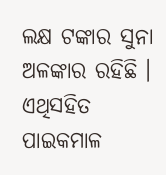ଲକ୍ଷ ଟଙ୍କାର ସୁନା ଅଳଙ୍କାର ରହିଛି । ଏଥିସହିତ ପାଇକମାଳ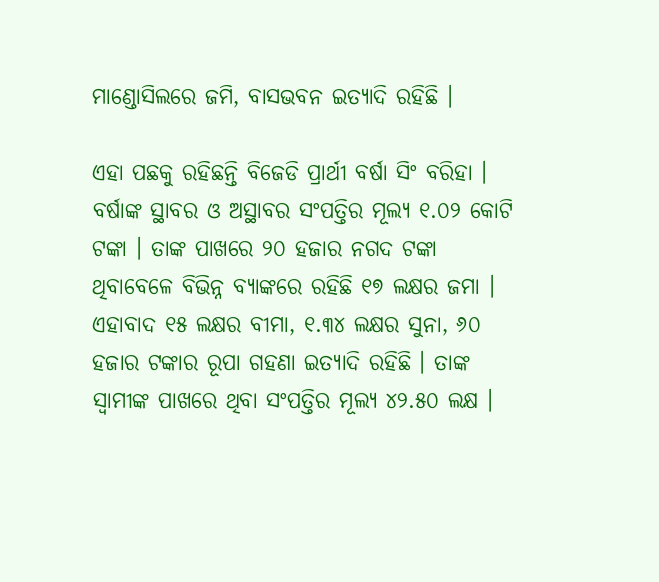ମାଣ୍ଡୋସିଲରେ ଜମି, ବାସଭବନ ଇତ୍ୟାଦି ରହିଛି ।

ଏହା ପଛକୁ ରହିଛନ୍ତି ବିଜେଡି ପ୍ରାର୍ଥୀ ବର୍ଷା ସିଂ ବରିହା । ବର୍ଷାଙ୍କ ସ୍ଥାବର ଓ ଅସ୍ଥାବର ସଂପତ୍ତିର ମୂଲ୍ୟ ୧.୦୨ କୋଟି ଟଙ୍କା । ତାଙ୍କ ପାଖରେ ୨୦ ହଜାର ନଗଦ ଟଙ୍କା ଥିବାବେଳେ ବିଭିନ୍ନ ବ୍ୟାଙ୍କରେ ରହିଛି ୧୭ ଲକ୍ଷର ଜମା । ଏହାବାଦ ୧୫ ଲକ୍ଷର ବୀମା, ୧.୩୪ ଲକ୍ଷର ସୁନା, ୬୦ ହଜାର ଟଙ୍କାର ରୂପା ଗହଣା ଇତ୍ୟାଦି ରହିଛି । ତାଙ୍କ ସ୍ୱାମୀଙ୍କ ପାଖରେ ଥିବା ସଂପତ୍ତିର ମୂଲ୍ୟ ୪୨.୫୦ ଲକ୍ଷ ।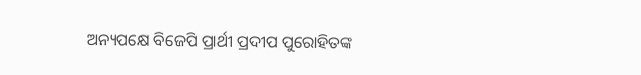ଅନ୍ୟପକ୍ଷେ ବିଜେପି ପ୍ରାର୍ଥୀ ପ୍ରଦୀପ ପୁରୋହିତଙ୍କ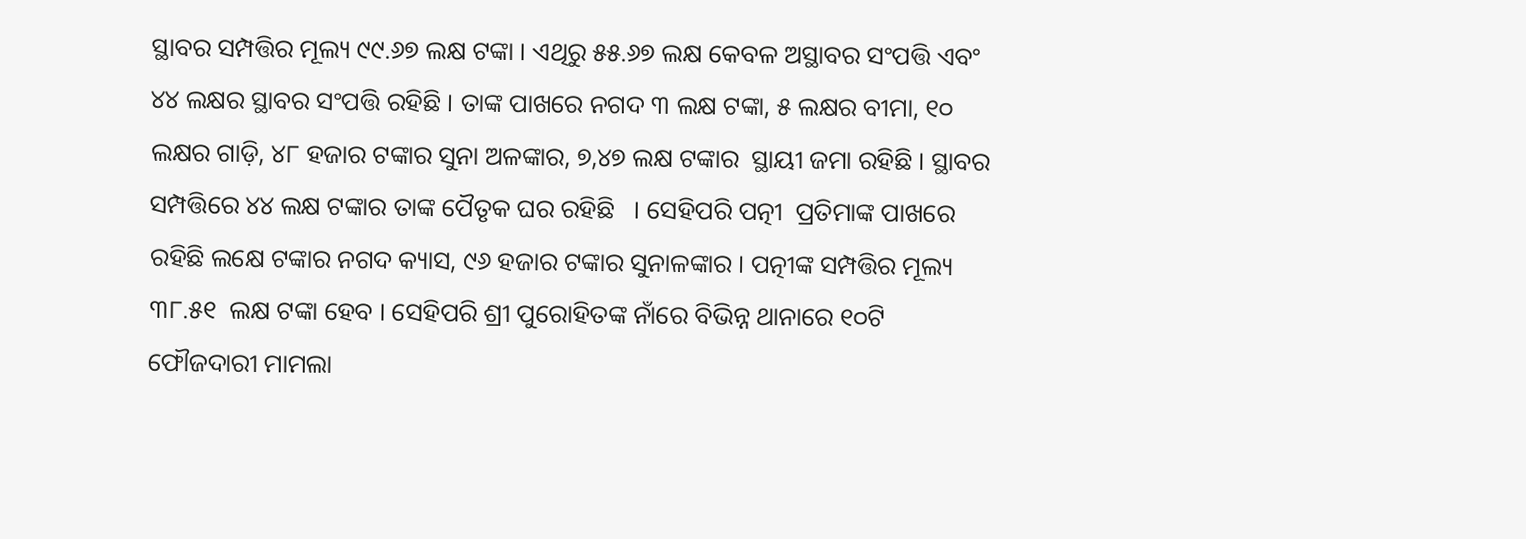ସ୍ଥାବର ସମ୍ପତ୍ତିର ମୂଲ୍ୟ ୯୯.୬୭ ଲକ୍ଷ ଟଙ୍କା । ଏଥିରୁ ୫୫.୬୭ ଲକ୍ଷ କେବଳ ଅସ୍ଥାବର ସଂପତ୍ତି ଏବଂ ୪୪ ଲକ୍ଷର ସ୍ଥାବର ସଂପତ୍ତି ରହିଛି । ତାଙ୍କ ପାଖରେ ନଗଦ ୩ ଲକ୍ଷ ଟଙ୍କା, ୫ ଲକ୍ଷର ବୀମା, ୧୦ ଲକ୍ଷର ଗାଡ଼ି, ୪୮ ହଜାର ଟଙ୍କାର ସୁନା ଅଳଙ୍କାର, ୭,୪୭ ଲକ୍ଷ ଟଙ୍କାର  ସ୍ଥାୟୀ ଜମା ରହିଛି । ସ୍ଥାବର ସମ୍ପତ୍ତିରେ ୪୪ ଲକ୍ଷ ଟଙ୍କାର ତାଙ୍କ ପୈତୃକ ଘର ରହିଛି   । ସେହିପରି ପତ୍ନୀ  ପ୍ରତିମାଙ୍କ ପାଖରେ ରହିଛି ଲକ୍ଷେ ଟଙ୍କାର ନଗଦ କ୍ୟାସ, ୯୬ ହଜାର ଟଙ୍କାର ସୁନାଳଙ୍କାର । ପତ୍ନୀଙ୍କ ସମ୍ପତ୍ତିର ମୂଲ୍ୟ ୩୮.୫୧  ଲକ୍ଷ ଟଙ୍କା ହେବ । ସେହିପରି ଶ୍ରୀ ପୁରୋହିତଙ୍କ ନାଁରେ ବିଭିନ୍ନ ଥାନାରେ ୧୦ଟି ଫୌଜଦାରୀ ମାମଲା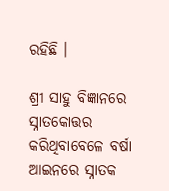ରହିଛି ।

ଶ୍ରୀ ସାହୁ ବିଜ୍ଞାନରେ ସ୍ନାତକୋତ୍ତର କରିଥିବାବେଳେ ବର୍ଷା ଆଇନରେ ସ୍ନାତକ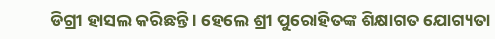ଡିଗ୍ରୀ ହାସଲ କରିଛନ୍ତି । ହେଲେ ଶ୍ରୀ ପୁରୋହିତଙ୍କ ଶିକ୍ଷାଗତ ଯୋଗ୍ୟତା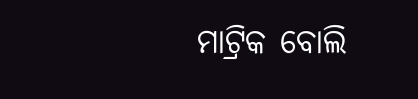ମାଟ୍ରିକ ବୋଲି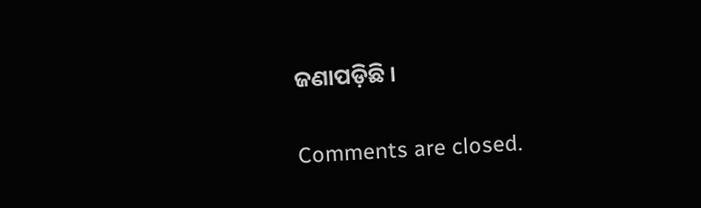ଜଣାପଡ଼ିଛି ।

Comments are closed.